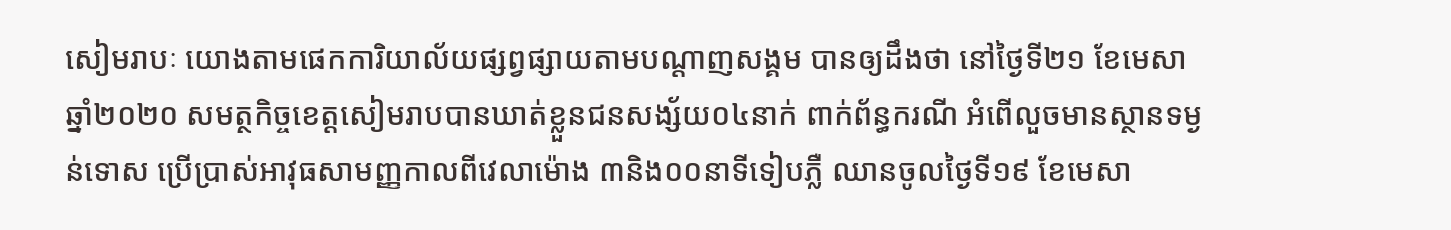សៀមរាបៈ យោងតាមផេកការិយាល័យផ្សព្វផ្សាយតាមបណ្តាញសង្គម បានឲ្យដឹងថា នៅថ្ងៃទី២១ ខែមេសា ឆ្នាំ២០២០ សមត្ថកិច្ចខេត្តសៀមរាបបានឃាត់ខ្លួនជនសង្ស័យ០៤នាក់ ពាក់ព័ន្ធករណី អំពើលួចមានស្ថានទម្ងន់ទោស ប្រើប្រាស់អាវុធសាមញ្ញកាលពីវេលាម៉ោង ៣និង០០នាទីទៀបភ្លឺ ឈានចូលថ្ងៃទី១៩ ខែមេសា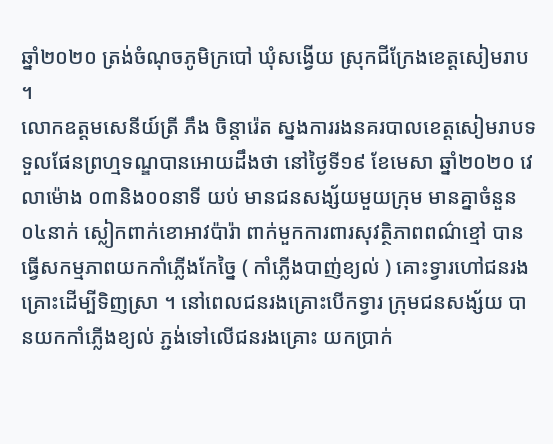ឆ្នាំ២០២០ ត្រង់ចំណុចភូមិក្របៅ ឃុំសង្វើយ ស្រុកជីក្រែងខេត្តសៀមរាប ។
លោកឧត្តមសេនីយ៍ត្រី ភឹង ចិន្តារ៉េត ស្នងការរងនគរបាលខេត្តសៀមរាបទទួលផែនព្រហ្មទណ្ឌបានអោយដឹងថា នៅថ្ងៃទី១៩ ខែមេសា ឆ្នាំ២០២០ វេលាម៉ោង ០៣និង០០នាទី យប់ មានជនសង្ស័យមួយក្រុម មានគ្នាចំនួន ០៤នាក់ ស្លៀកពាក់ខោអាវប៉ារ៉ា ពាក់មួកការពារសុវត្ថិភាពពណ៌ខ្មៅ បានធ្វើសកម្មភាពយកកាំភ្លើងកែច្នៃ ( កាំភ្លើងបាញ់ខ្យល់ ) គោះទ្វារហៅជនរងគ្រោះដើម្បីទិញស្រា ។ នៅពេលជនរងគ្រោះបើកទ្វារ ក្រុមជនសង្ស័យ បានយកកាំភ្លើងខ្យល់ ភ្ជង់ទៅលើជនរងគ្រោះ យកប្រាក់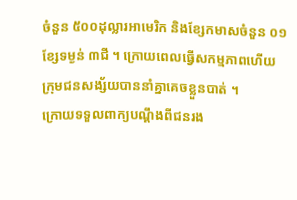ចំនួន ៥០០ដុល្លារអាមេរិក និងខ្សែកមាសចំនួន ០១ខ្សែទម្ងន់ ៣ជី ។ ក្រោយពេលធ្វើសកម្មភាពហើយ ក្រុមជនសង្ស័យបាននាំគ្នាគេចខ្លួនបាត់ ។
ក្រោយទទួលពាក្យបណ្តឹងពីជនរង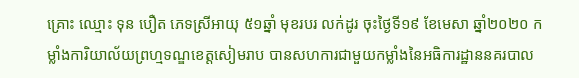គ្រោះ ឈ្មោះ ទុន បឿត ភេទស្រីអាយុ ៥១ឆ្នាំ មុខរបរ លក់ដូរ ចុះថ្ងៃទី១៩ ខែមេសា ឆ្នាំ២០២០ កម្លាំងការិយាល័យព្រហ្មទណ្ឌខេត្តសៀមរាប បានសហការជាមួយកម្លាំងនៃអធិការដ្ឋាននគរបាល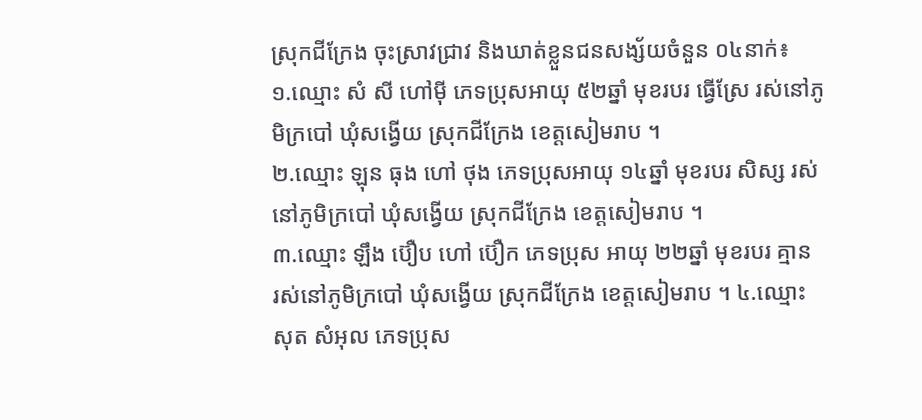ស្រុកជីក្រែង ចុះស្រាវជ្រាវ និងឃាត់ខ្លួនជនសង្ស័យចំនួន ០៤នាក់៖
១.ឈ្មោះ សំ សី ហៅម៉ី ភេទប្រុសអាយុ ៥២ឆ្នាំ មុខរបរ ធ្វើស្រែ រស់នៅភូមិក្របៅ ឃុំសង្វើយ ស្រុកជីក្រែង ខេត្តសៀមរាប ។
២.ឈ្មោះ ឡុន ធុង ហៅ ថុង ភេទប្រុសអាយុ ១៤ឆ្នាំ មុខរបរ សិស្ស រស់នៅភូមិក្របៅ ឃុំសង្វើយ ស្រុកជីក្រែង ខេត្តសៀមរាប ។
៣.ឈ្មោះ ឡឹង ប៊ឿប ហៅ ប៊ឿក ភេទប្រុស អាយុ ២២ឆ្នាំ មុខរបរ គ្មាន
រស់នៅភូមិក្របៅ ឃុំសង្វើយ ស្រុកជីក្រែង ខេត្តសៀមរាប ។ ៤.ឈ្មោះ សុត សំអុល ភេទប្រុស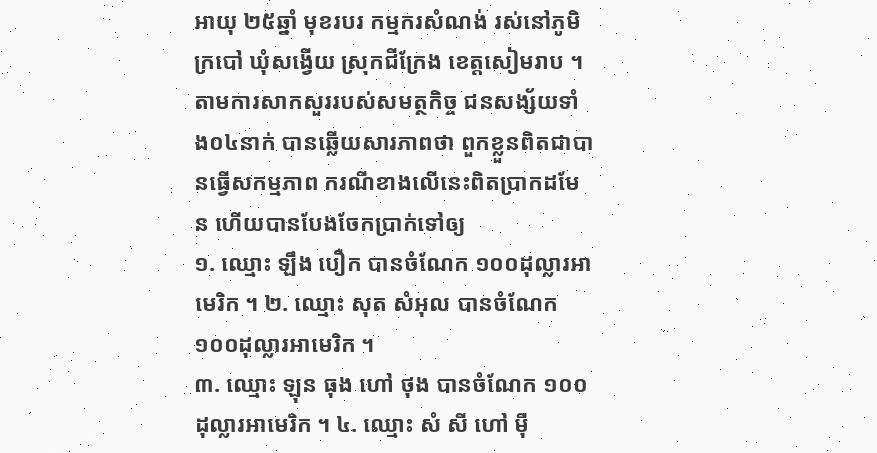អាយុ ២៥ឆ្នាំ មុខរបរ កម្មករសំណង់ រស់នៅភូមិក្របៅ ឃុំសង្វើយ ស្រុកជីក្រែង ខេត្តសៀមរាប ។
តាមការសាកសួររបស់សមត្ថកិច្ច ជនសង្ស័យទាំង០៤នាក់ បានឆ្លើយសារភាពថា ពួកខ្លួនពិតជាបានធ្វើសកម្មភាព ករណីខាងលើនេះពិតប្រាកដមែន ហើយបានបែងចែកប្រាក់ទៅឲ្យ
១. ឈ្មោះ ឡឹង បឿក បានចំណែក ១០០ដុល្លារអាមេរិក ។ ២. ឈ្មោះ សុត សំអុល បានចំណែក ១០០ដុល្លារអាមេរិក ។
៣. ឈ្មោះ ឡុន ធុង ហៅ ថុង បានចំណែក ១០០ដុល្លារអាមេរិក ។ ៤. ឈ្មោះ សំ សី ហៅ ម៉ី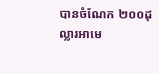បានចំណែក ២០០ដុល្លារអាមេ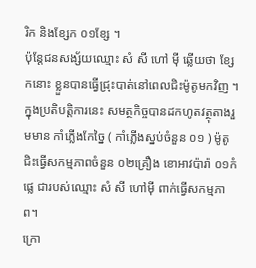រិក និងខ្សែក ០១ខ្សែ ។
ប៉ុន្តែជនសង្ស័យឈ្មោះ សំ សី ហៅ ម៉ី ឆ្លើយថា ខ្សែកនោះ ខ្លួនបានធ្វើជ្រុះបាត់នៅពេលជិះម៉ូតូមកវិញ ។
ក្នុងប្រតិបត្តិការនេះ សមត្ថកិច្ចបានដកហូតវត្ថុតាងរួមមាន កាំភ្លើងកែច្នៃ ( កាំភ្លើងស្នប់ចំនួន ០១ ) ម៉ូតូជិះធ្វើសកម្មភាពចំនួន ០២គ្រឿង ខោអាវប៉ារ៉ា ០១កំផ្លេ ជារបស់ឈ្មោះ សំ សី ហៅម៉ី ពាក់ធ្វើសកម្មភាព។
ក្រោ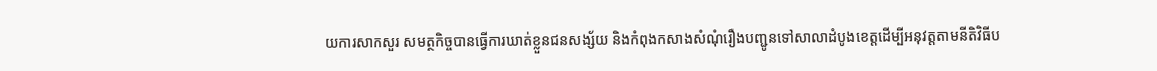យការសាកសួរ សមត្ថកិច្ចបានធ្វើការឃាត់ខ្លួនជនសង្ស័យ និងកំពុងកសាងសំណុំរឿងបញ្ជូនទៅសាលាដំបូងខេត្តដើម្បីអនុវត្តតាមនីតិវិធីប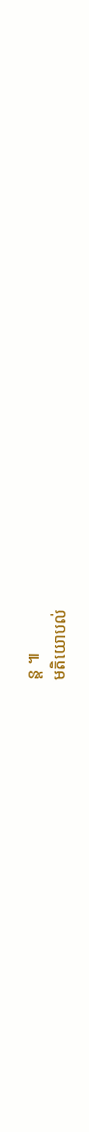ន្ត ៕
មតិយោបល់